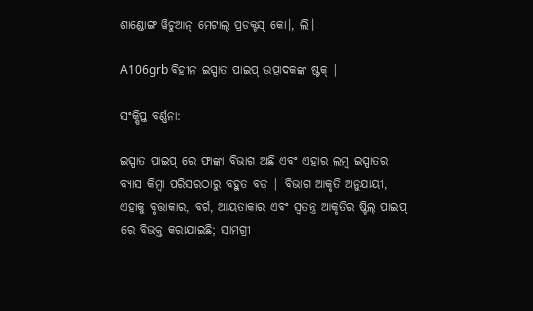ଶାଣ୍ଡୋଙ୍ଗ ୱିଚୁଆନ୍ ମେଟାଲ୍ ପ୍ରଡକ୍ଟସ୍ କୋ।, ଲି।

A106grb ବିହୀନ ଇସ୍ପାତ ପାଇପ୍ ଉତ୍ପାଦକଙ୍କ ଷ୍ଟକ୍ |

ସଂକ୍ଷିପ୍ତ ବର୍ଣ୍ଣନା:

ଇସ୍ପାତ ପାଇପ୍ ରେ ଫାଙ୍କା ବିଭାଗ ଅଛି ଏବଂ ଏହାର ଲମ୍ବ ଇସ୍ପାତର ବ୍ୟାସ କିମ୍ବା ପରିସରଠାରୁ ବହୁତ ବଡ | ବିଭାଗ ଆକୃତି ଅନୁଯାୟୀ, ଏହାକୁ ବୃତ୍ତାକାର, ବର୍ଗ, ଆୟତାକାର ଏବଂ ସ୍ୱତନ୍ତ୍ର ଆକୃତିର ଷ୍ଟିଲ୍ ପାଇପ୍ ରେ ବିଭକ୍ତ କରାଯାଇଛି; ସାମଗ୍ରୀ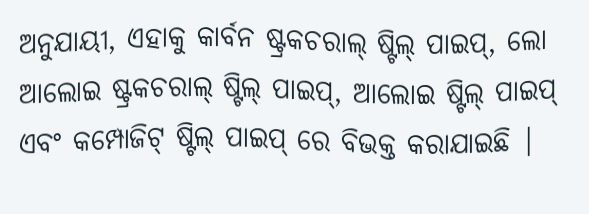ଅନୁଯାୟୀ, ଏହାକୁ କାର୍ବନ ଷ୍ଟ୍ରକଚରାଲ୍ ଷ୍ଟିଲ୍ ପାଇପ୍, ଲୋ ଆଲୋଇ ଷ୍ଟ୍ରକଚରାଲ୍ ଷ୍ଟିଲ୍ ପାଇପ୍, ଆଲୋଇ ଷ୍ଟିଲ୍ ପାଇପ୍ ଏବଂ କମ୍ପୋଜିଟ୍ ଷ୍ଟିଲ୍ ପାଇପ୍ ରେ ବିଭକ୍ତ କରାଯାଇଛି |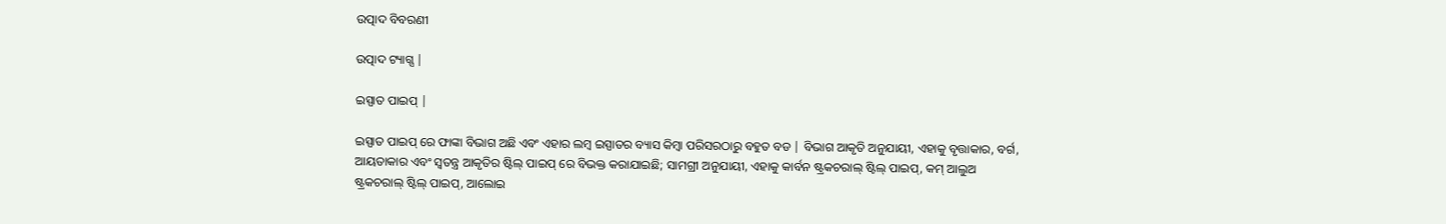ଉତ୍ପାଦ ବିବରଣୀ

ଉତ୍ପାଦ ଟ୍ୟାଗ୍ସ |

ଇସ୍ପାତ ପାଇପ୍ |

ଇସ୍ପାତ ପାଇପ୍ ରେ ଫାଙ୍କା ବିଭାଗ ଅଛି ଏବଂ ଏହାର ଲମ୍ବ ଇସ୍ପାତର ବ୍ୟାସ କିମ୍ବା ପରିସରଠାରୁ ବହୁତ ବଡ | ବିଭାଗ ଆକୃତି ଅନୁଯାୟୀ, ଏହାକୁ ବୃତ୍ତାକାର, ବର୍ଗ, ଆୟତାକାର ଏବଂ ସ୍ୱତନ୍ତ୍ର ଆକୃତିର ଷ୍ଟିଲ୍ ପାଇପ୍ ରେ ବିଭକ୍ତ କରାଯାଇଛି; ସାମଗ୍ରୀ ଅନୁଯାୟୀ, ଏହାକୁ କାର୍ବନ ଷ୍ଟ୍ରକଚରାଲ୍ ଷ୍ଟିଲ୍ ପାଇପ୍, କମ୍ ଆଲୁଅ ଷ୍ଟ୍ରକଚରାଲ୍ ଷ୍ଟିଲ୍ ପାଇପ୍, ଆଲୋଇ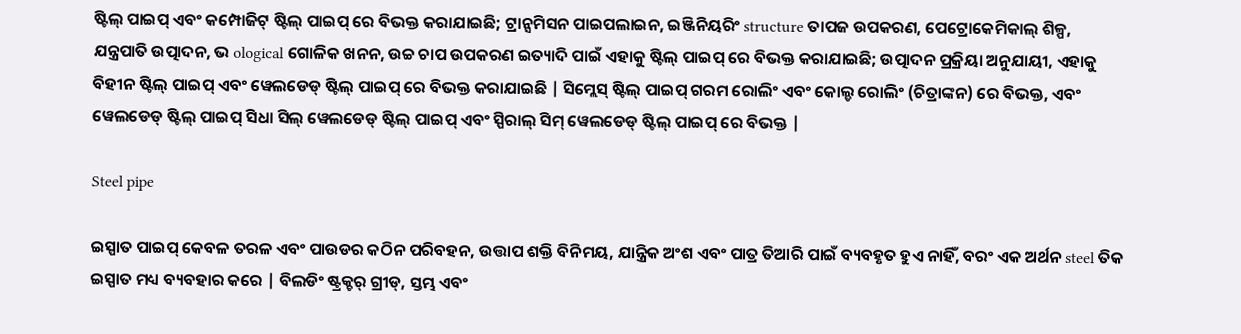ଷ୍ଟିଲ୍ ପାଇପ୍ ଏବଂ କମ୍ପୋଜିଟ୍ ଷ୍ଟିଲ୍ ପାଇପ୍ ରେ ବିଭକ୍ତ କରାଯାଇଛି; ଟ୍ରାନ୍ସମିସନ ପାଇପଲାଇନ, ଇଞ୍ଜିନିୟରିଂ structure ତାପଜ ଉପକରଣ, ପେଟ୍ରୋକେମିକାଲ୍ ଶିଳ୍ପ, ଯନ୍ତ୍ରପାତି ଉତ୍ପାଦନ, ଭ ological ଗୋଳିକ ଖନନ, ଉଚ୍ଚ ଚାପ ଉପକରଣ ଇତ୍ୟାଦି ପାଇଁ ଏହାକୁ ଷ୍ଟିଲ୍ ପାଇପ୍ ରେ ବିଭକ୍ତ କରାଯାଇଛି; ଉତ୍ପାଦନ ପ୍ରକ୍ରିୟା ଅନୁଯାୟୀ, ଏହାକୁ ବିହୀନ ଷ୍ଟିଲ୍ ପାଇପ୍ ଏବଂ ୱେଲଡେଡ୍ ଷ୍ଟିଲ୍ ପାଇପ୍ ରେ ବିଭକ୍ତ କରାଯାଇଛି | ସିମ୍ଲେସ୍ ଷ୍ଟିଲ୍ ପାଇପ୍ ଗରମ ରୋଲିଂ ଏବଂ କୋଲ୍ଡ ରୋଲିଂ (ଚିତ୍ରାଙ୍କନ) ରେ ବିଭକ୍ତ, ଏବଂ ୱେଲଡେଡ୍ ଷ୍ଟିଲ୍ ପାଇପ୍ ସିଧା ସିଲ୍ ୱେଲଡେଡ୍ ଷ୍ଟିଲ୍ ପାଇପ୍ ଏବଂ ସ୍ପିରାଲ୍ ସିମ୍ ୱେଲଡେଡ୍ ଷ୍ଟିଲ୍ ପାଇପ୍ ରେ ବିଭକ୍ତ |

Steel pipe

ଇସ୍ପାତ ପାଇପ୍ କେବଳ ତରଳ ଏବଂ ପାଉଡର କଠିନ ପରିବହନ, ଉତ୍ତାପ ଶକ୍ତି ବିନିମୟ, ଯାନ୍ତ୍ରିକ ଅଂଶ ଏବଂ ପାତ୍ର ତିଆରି ପାଇଁ ବ୍ୟବହୃତ ହୁଏ ନାହିଁ, ବରଂ ଏକ ଅର୍ଥନ steel ତିକ ଇସ୍ପାତ ମଧ୍ୟ ବ୍ୟବହାର କରେ | ବିଲଡିଂ ଷ୍ଟ୍ରକ୍ଚର୍ ଗ୍ରୀଡ୍, ସ୍ତମ୍ଭ ଏବଂ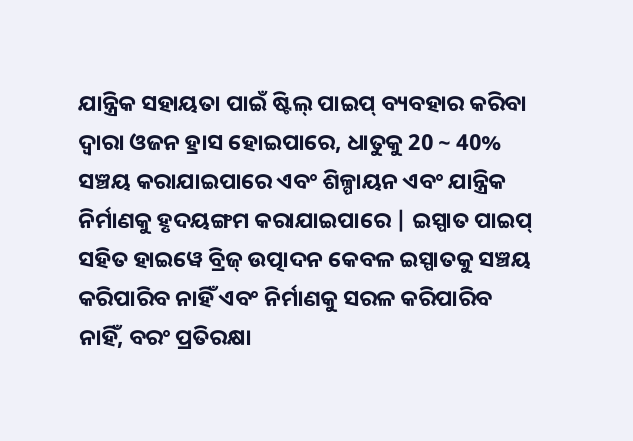ଯାନ୍ତ୍ରିକ ସହାୟତା ପାଇଁ ଷ୍ଟିଲ୍ ପାଇପ୍ ବ୍ୟବହାର କରିବା ଦ୍ୱାରା ଓଜନ ହ୍ରାସ ହୋଇପାରେ, ଧାତୁକୁ 20 ~ 40% ସଞ୍ଚୟ କରାଯାଇପାରେ ଏବଂ ଶିଳ୍ପାୟନ ଏବଂ ଯାନ୍ତ୍ରିକ ନିର୍ମାଣକୁ ହୃଦୟଙ୍ଗମ କରାଯାଇପାରେ | ଇସ୍ପାତ ପାଇପ୍ ସହିତ ହାଇୱେ ବ୍ରିଜ୍ ଉତ୍ପାଦନ କେବଳ ଇସ୍ପାତକୁ ସଞ୍ଚୟ କରିପାରିବ ନାହିଁ ଏବଂ ନିର୍ମାଣକୁ ସରଳ କରିପାରିବ ନାହିଁ, ବରଂ ପ୍ରତିରକ୍ଷା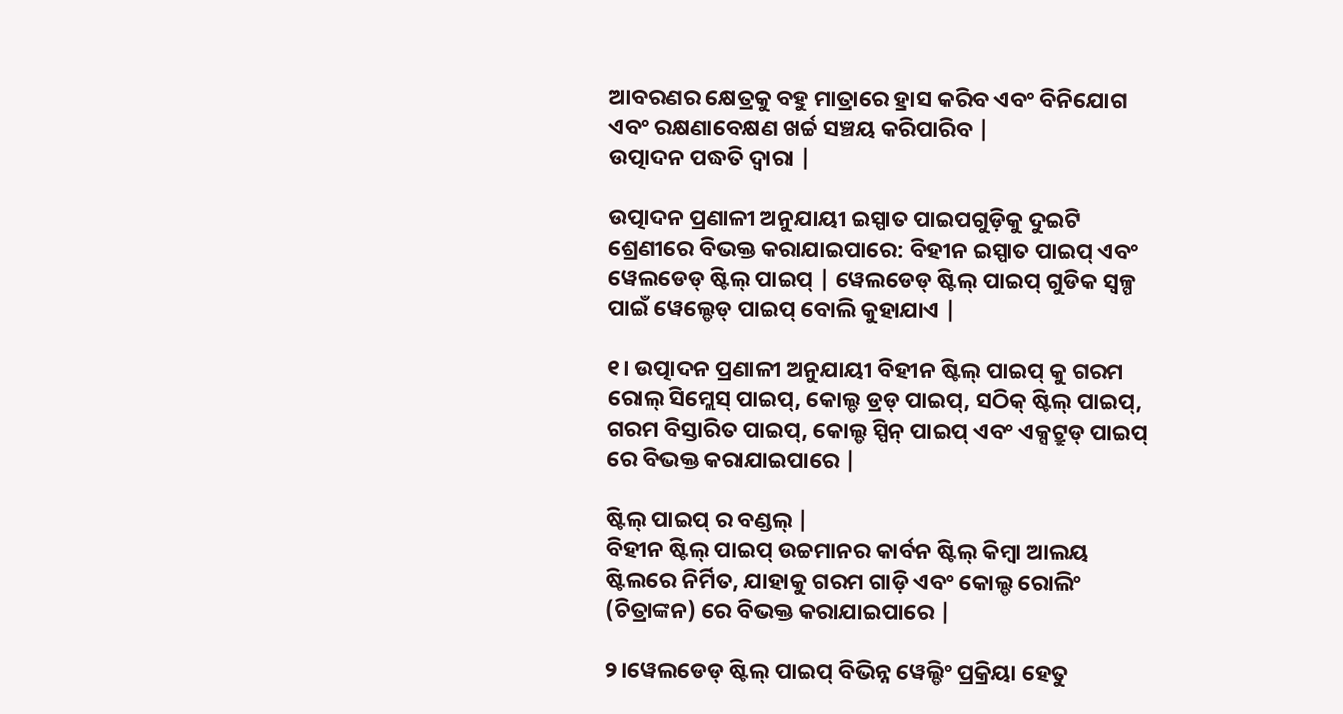ଆବରଣର କ୍ଷେତ୍ରକୁ ବହୁ ମାତ୍ରାରେ ହ୍ରାସ କରିବ ଏବଂ ବିନିଯୋଗ ଏବଂ ରକ୍ଷଣାବେକ୍ଷଣ ଖର୍ଚ୍ଚ ସଞ୍ଚୟ କରିପାରିବ |
ଉତ୍ପାଦନ ପଦ୍ଧତି ଦ୍ୱାରା |

ଉତ୍ପାଦନ ପ୍ରଣାଳୀ ଅନୁଯାୟୀ ଇସ୍ପାତ ପାଇପଗୁଡ଼ିକୁ ଦୁଇଟି ଶ୍ରେଣୀରେ ବିଭକ୍ତ କରାଯାଇପାରେ: ବିହୀନ ଇସ୍ପାତ ପାଇପ୍ ଏବଂ ୱେଲଡେଡ୍ ଷ୍ଟିଲ୍ ପାଇପ୍ | ୱେଲଡେଡ୍ ଷ୍ଟିଲ୍ ପାଇପ୍ ଗୁଡିକ ସ୍ୱଳ୍ପ ପାଇଁ ୱେଲ୍ଡେଡ୍ ପାଇପ୍ ବୋଲି କୁହାଯାଏ |

୧। ଉତ୍ପାଦନ ପ୍ରଣାଳୀ ଅନୁଯାୟୀ ବିହୀନ ଷ୍ଟିଲ୍ ପାଇପ୍ କୁ ଗରମ ରୋଲ୍ ସିମ୍ଲେସ୍ ପାଇପ୍, କୋଲ୍ଡ ଡ୍ରଡ୍ ପାଇପ୍, ସଠିକ୍ ଷ୍ଟିଲ୍ ପାଇପ୍, ଗରମ ବିସ୍ତାରିତ ପାଇପ୍, କୋଲ୍ଡ ସ୍ପିନ୍ ପାଇପ୍ ଏବଂ ଏକ୍ସଟ୍ରୁଡ୍ ପାଇପ୍ ରେ ବିଭକ୍ତ କରାଯାଇପାରେ |

ଷ୍ଟିଲ୍ ପାଇପ୍ ର ବଣ୍ଡଲ୍ |
ବିହୀନ ଷ୍ଟିଲ୍ ପାଇପ୍ ଉଚ୍ଚମାନର କାର୍ବନ ଷ୍ଟିଲ୍ କିମ୍ବା ଆଲୟ ଷ୍ଟିଲରେ ନିର୍ମିତ, ଯାହାକୁ ଗରମ ଗାଡ଼ି ଏବଂ କୋଲ୍ଡ ରୋଲିଂ (ଚିତ୍ରାଙ୍କନ) ରେ ବିଭକ୍ତ କରାଯାଇପାରେ |

୨।ୱେଲଡେଡ୍ ଷ୍ଟିଲ୍ ପାଇପ୍ ବିଭିନ୍ନ ୱେଲ୍ଡିଂ ପ୍ରକ୍ରିୟା ହେତୁ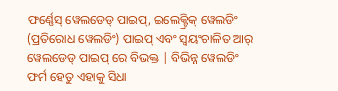ଫର୍ଣ୍ଣେସ୍ ୱେଲଡେଡ୍ ପାଇପ୍, ଇଲେକ୍ଟ୍ରିକ୍ ୱେଲଡିଂ (ପ୍ରତିରୋଧ ୱେଲଡିଂ) ପାଇପ୍ ଏବଂ ସ୍ୱୟଂଚାଳିତ ଆର୍ ୱେଲଡେଡ୍ ପାଇପ୍ ରେ ବିଭକ୍ତ | ବିଭିନ୍ନ ୱେଲଡିଂ ଫର୍ମ ହେତୁ ଏହାକୁ ସିଧା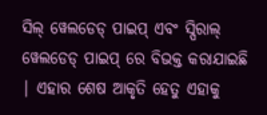ସିଲ୍ ୱେଲଡେଡ୍ ପାଇପ୍ ଏବଂ ସ୍ପିରାଲ୍ ୱେଲଡେଡ୍ ପାଇପ୍ ରେ ବିଭକ୍ତ କରାଯାଇଛି | ଏହାର ଶେଷ ଆକୃତି ହେତୁ ଏହାକୁ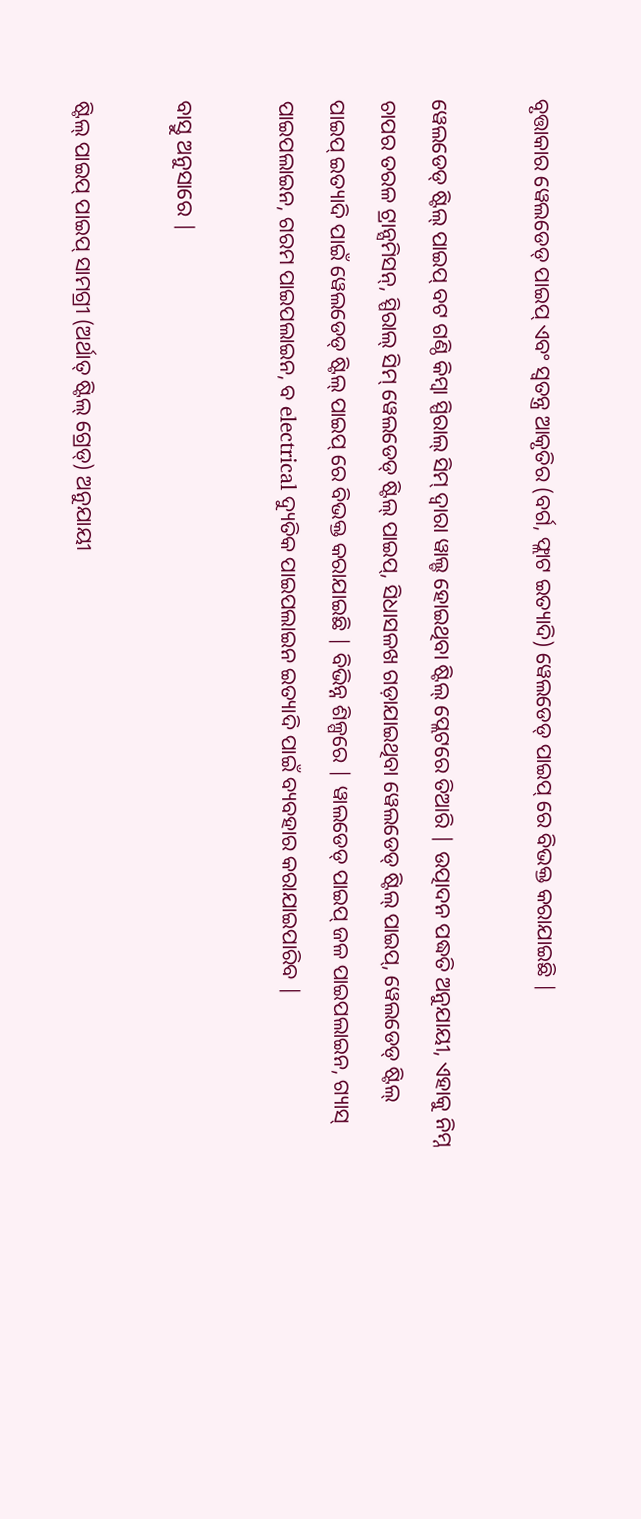ବୃତ୍ତାକାର ୱେଲଡେଡ୍ ପାଇପ୍ ଏବଂ ସ୍ୱତନ୍ତ୍ର ଆକୃତିର (ବର୍ଗ, ଫ୍ଲାଟ ଇତ୍ୟାଦି) ୱେଲଡେଡ୍ ପାଇପ୍ ରେ ବିଭକ୍ତ କରାଯାଇଛି |

ୱେଲଡେଡ୍ ଷ୍ଟିଲ୍ ପାଇପ୍ ବଟ ଗଣ୍ଠି କିମ୍ବା ସ୍ପିରାଲ୍ ସିମ୍ ଦ୍ୱାରା ୱାଲ୍ଡ ହୋଇଥିବା ଷ୍ଟିଲ୍ ପ୍ଲେଟରେ ତିଆରି | ଉତ୍ପାଦନ ପଦ୍ଧତି ଅନୁଯାୟୀ, ଏହାକୁ ନିମ୍ନ ଚାପର ତରଳ ଟ୍ରାନ୍ସମିସନ୍, ସ୍ପିରାଲ୍ ସିମ୍ ୱେଲଡେଡ୍ ଷ୍ଟିଲ୍ ପାଇପ୍, ସିଧାସଳଖ ଗଡ଼ାଯାଇଥିବା ୱେଲଡେଡ୍ ଷ୍ଟିଲ୍ ପାଇପ୍, ୱେଲଡେଡ୍ ଷ୍ଟିଲ୍ ପାଇପ୍ ଇତ୍ୟାଦି ପାଇଁ ୱେଲଡେଡ୍ ଷ୍ଟିଲ୍ ପାଇପ୍ ରେ ବିଭକ୍ତ କରାଯାଇଛି | ବିଭିନ୍ନ ଶିଳ୍ପରେ | ୱାଲଡେଡ୍ ପାଇପ୍ ଜଳ ପାଇପଲାଇନ, ଗ୍ୟାସ୍ ପାଇପଲାଇନ, ଗରମ ପାଇପଲାଇନ, ବ electrical ଦ୍ୟୁତିକ ପାଇପଲାଇନ ଇତ୍ୟାଦି ପାଇଁ ବ୍ୟବହାର କରାଯାଇପାରିବ |

ବାସ୍ତୁ ଅନୁସାରେ |

ଷ୍ଟିଲ୍ ପାଇପ୍ ପାଇପ୍ ସାମଗ୍ରୀ (ଅର୍ଥାତ୍ ଷ୍ଟିଲ୍ ଗ୍ରେଡ୍) ଅନୁଯାୟୀ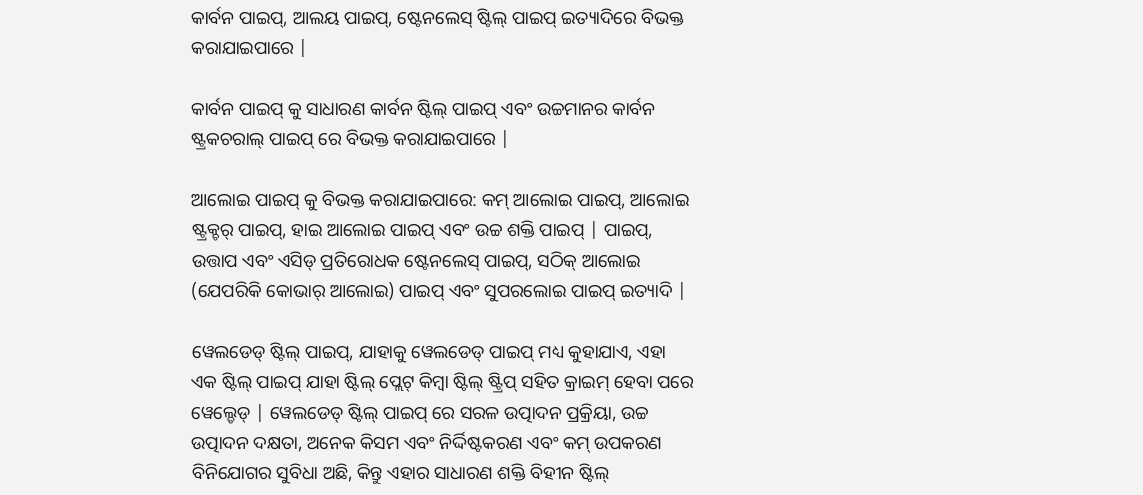କାର୍ବନ ପାଇପ୍, ଆଲୟ ପାଇପ୍, ଷ୍ଟେନଲେସ୍ ଷ୍ଟିଲ୍ ପାଇପ୍ ଇତ୍ୟାଦିରେ ବିଭକ୍ତ କରାଯାଇପାରେ |

କାର୍ବନ ପାଇପ୍ କୁ ସାଧାରଣ କାର୍ବନ ଷ୍ଟିଲ୍ ପାଇପ୍ ଏବଂ ଉଚ୍ଚମାନର କାର୍ବନ ଷ୍ଟ୍ରକଚରାଲ୍ ପାଇପ୍ ରେ ବିଭକ୍ତ କରାଯାଇପାରେ |

ଆଲୋଇ ପାଇପ୍ କୁ ବିଭକ୍ତ କରାଯାଇପାରେ: କମ୍ ଆଲୋଇ ପାଇପ୍, ଆଲୋଇ ଷ୍ଟ୍ରକ୍ଚର୍ ପାଇପ୍, ହାଇ ଆଲୋଇ ପାଇପ୍ ଏବଂ ଉଚ୍ଚ ଶକ୍ତି ପାଇପ୍ | ପାଇପ୍, ଉତ୍ତାପ ଏବଂ ଏସିଡ୍ ପ୍ରତିରୋଧକ ଷ୍ଟେନଲେସ୍ ପାଇପ୍, ସଠିକ୍ ଆଲୋଇ (ଯେପରିକି କୋଭାର୍ ଆଲୋଇ) ପାଇପ୍ ଏବଂ ସୁପରଲୋଇ ପାଇପ୍ ଇତ୍ୟାଦି |

ୱେଲଡେଡ୍ ଷ୍ଟିଲ୍ ପାଇପ୍, ଯାହାକୁ ୱେଲଡେଡ୍ ପାଇପ୍ ମଧ୍ୟ କୁହାଯାଏ, ଏହା ଏକ ଷ୍ଟିଲ୍ ପାଇପ୍ ଯାହା ଷ୍ଟିଲ୍ ପ୍ଲେଟ୍ କିମ୍ବା ଷ୍ଟିଲ୍ ଷ୍ଟ୍ରିପ୍ ସହିତ କ୍ରାଇମ୍ ହେବା ପରେ ୱେଲ୍ଡେଡ୍ | ୱେଲଡେଡ୍ ଷ୍ଟିଲ୍ ପାଇପ୍ ରେ ସରଳ ଉତ୍ପାଦନ ପ୍ରକ୍ରିୟା, ଉଚ୍ଚ ଉତ୍ପାଦନ ଦକ୍ଷତା, ଅନେକ କିସମ ଏବଂ ନିର୍ଦ୍ଦିଷ୍ଟକରଣ ଏବଂ କମ୍ ଉପକରଣ ବିନିଯୋଗର ସୁବିଧା ଅଛି, କିନ୍ତୁ ଏହାର ସାଧାରଣ ଶକ୍ତି ବିହୀନ ଷ୍ଟିଲ୍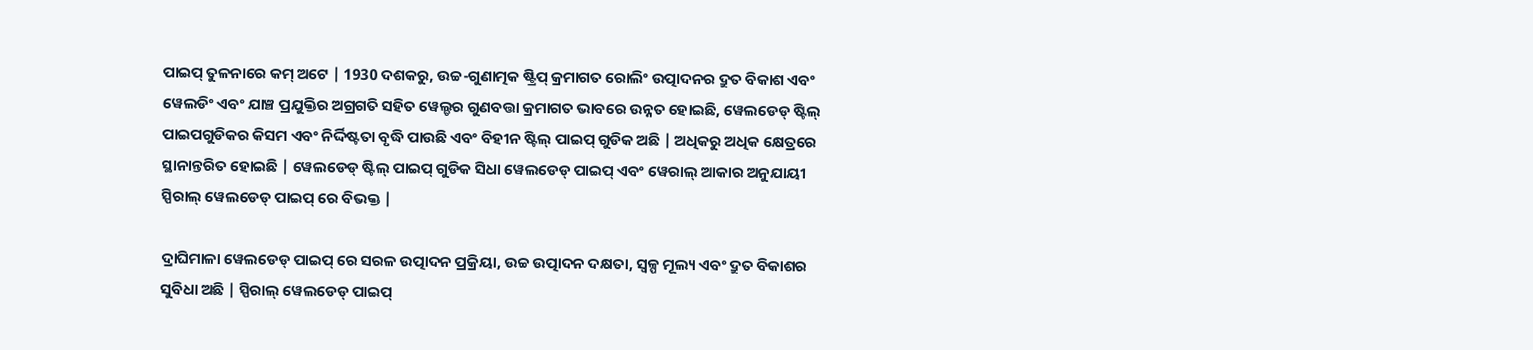ପାଇପ୍ ତୁଳନାରେ କମ୍ ଅଟେ | 1930 ଦଶକରୁ, ଉଚ୍ଚ-ଗୁଣାତ୍ମକ ଷ୍ଟ୍ରିପ୍ କ୍ରମାଗତ ରୋଲିଂ ଉତ୍ପାଦନର ଦ୍ରୁତ ବିକାଶ ଏବଂ ୱେଲଡିଂ ଏବଂ ଯାଞ୍ଚ ପ୍ରଯୁକ୍ତିର ଅଗ୍ରଗତି ସହିତ ୱେଲ୍ଡର ଗୁଣବତ୍ତା କ୍ରମାଗତ ଭାବରେ ଉନ୍ନତ ହୋଇଛି, ୱେଲଡେଡ୍ ଷ୍ଟିଲ୍ ପାଇପଗୁଡିକର କିସମ ଏବଂ ନିର୍ଦ୍ଦିଷ୍ଟତା ବୃଦ୍ଧି ପାଉଛି ଏବଂ ବିହୀନ ଷ୍ଟିଲ୍ ପାଇପ୍ ଗୁଡିକ ଅଛି | ଅଧିକରୁ ଅଧିକ କ୍ଷେତ୍ରରେ ସ୍ଥାନାନ୍ତରିତ ହୋଇଛି | ୱେଲଡେଡ୍ ଷ୍ଟିଲ୍ ପାଇପ୍ ଗୁଡିକ ସିଧା ୱେଲଡେଡ୍ ପାଇପ୍ ଏବଂ ୱେରାଲ୍ ଆକାର ଅନୁଯାୟୀ ସ୍ପିରାଲ୍ ୱେଲଡେଡ୍ ପାଇପ୍ ରେ ବିଭକ୍ତ |

ଦ୍ରାଘିମାଳା ୱେଲଡେଡ୍ ପାଇପ୍ ରେ ସରଳ ଉତ୍ପାଦନ ପ୍ରକ୍ରିୟା, ଉଚ୍ଚ ଉତ୍ପାଦନ ଦକ୍ଷତା, ସ୍ୱଳ୍ପ ମୂଲ୍ୟ ଏବଂ ଦ୍ରୁତ ବିକାଶର ସୁବିଧା ଅଛି | ସ୍ପିରାଲ୍ ୱେଲଡେଡ୍ ପାଇପ୍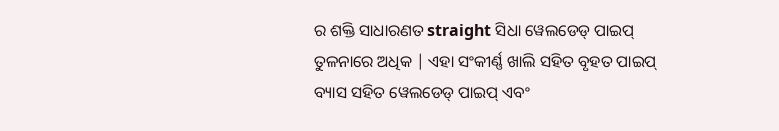ର ଶକ୍ତି ସାଧାରଣତ straight ସିଧା ୱେଲଡେଡ୍ ପାଇପ୍ ତୁଳନାରେ ଅଧିକ | ଏହା ସଂକୀର୍ଣ୍ଣ ଖାଲି ସହିତ ବୃହତ ପାଇପ୍ ବ୍ୟାସ ସହିତ ୱେଲଡେଡ୍ ପାଇପ୍ ଏବଂ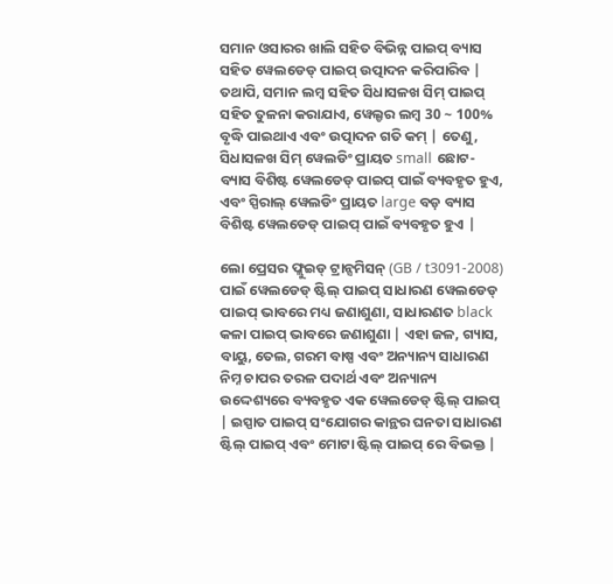ସମାନ ଓସାରର ଖାଲି ସହିତ ବିଭିନ୍ନ ପାଇପ୍ ବ୍ୟାସ ସହିତ ୱେଲଡେଡ୍ ପାଇପ୍ ଉତ୍ପାଦନ କରିପାରିବ | ତଥାପି, ସମାନ ଲମ୍ବ ସହିତ ସିଧାସଳଖ ସିମ୍ ପାଇପ୍ ସହିତ ତୁଳନା କରାଯାଏ, ୱେଲ୍ଡର ଲମ୍ବ 30 ~ 100% ବୃଦ୍ଧି ପାଇଥାଏ ଏବଂ ଉତ୍ପାଦନ ଗତି କମ୍ | ତେଣୁ, ସିଧାସଳଖ ସିମ୍ ୱେଲଡିଂ ପ୍ରାୟତ small ଛୋଟ-ବ୍ୟାସ ବିଶିଷ୍ଟ ୱେଲଡେଡ୍ ପାଇପ୍ ପାଇଁ ବ୍ୟବହୃତ ହୁଏ, ଏବଂ ସ୍ପିରାଲ୍ ୱେଲଡିଂ ପ୍ରାୟତ large ବଡ଼ ବ୍ୟାସ ବିଶିଷ୍ଟ ୱେଲଡେଡ୍ ପାଇପ୍ ପାଇଁ ବ୍ୟବହୃତ ହୁଏ |

ଲୋ ପ୍ରେସର ଫ୍ଲୁଇଡ୍ ଟ୍ରାନ୍ସମିସନ୍ (GB / t3091-2008) ପାଇଁ ୱେଲଡେଡ୍ ଷ୍ଟିଲ୍ ପାଇପ୍ ସାଧାରଣ ୱେଲଡେଡ୍ ପାଇପ୍ ଭାବରେ ମଧ୍ୟ ଜଣାଶୁଣା, ସାଧାରଣତ black କଳା ପାଇପ୍ ଭାବରେ ଜଣାଶୁଣା | ଏହା ଜଳ, ଗ୍ୟାସ, ବାୟୁ, ତେଲ, ଗରମ ବାଷ୍ପ ଏବଂ ଅନ୍ୟାନ୍ୟ ସାଧାରଣ ନିମ୍ନ ଚାପର ତରଳ ପଦାର୍ଥ ଏବଂ ଅନ୍ୟାନ୍ୟ ଉଦ୍ଦେଶ୍ୟରେ ବ୍ୟବହୃତ ଏକ ୱେଲଡେଡ୍ ଷ୍ଟିଲ୍ ପାଇପ୍ | ଇସ୍ପାତ ପାଇପ୍ ସଂଯୋଗର କାନ୍ଥର ଘନତା ସାଧାରଣ ଷ୍ଟିଲ୍ ପାଇପ୍ ଏବଂ ମୋଟା ଷ୍ଟିଲ୍ ପାଇପ୍ ରେ ବିଭକ୍ତ |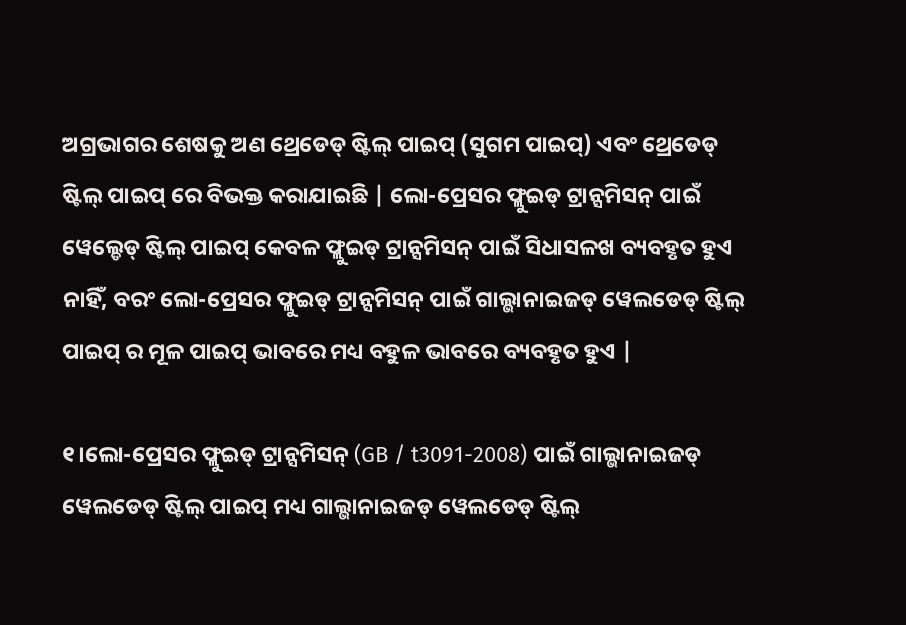ଅଗ୍ରଭାଗର ଶେଷକୁ ଅଣ ଥ୍ରେଡେଡ୍ ଷ୍ଟିଲ୍ ପାଇପ୍ (ସୁଗମ ପାଇପ୍) ଏବଂ ଥ୍ରେଡେଡ୍ ଷ୍ଟିଲ୍ ପାଇପ୍ ରେ ବିଭକ୍ତ କରାଯାଇଛି | ଲୋ-ପ୍ରେସର ଫ୍ଲୁଇଡ୍ ଟ୍ରାନ୍ସମିସନ୍ ପାଇଁ ୱେଲ୍ଡେଡ୍ ଷ୍ଟିଲ୍ ପାଇପ୍ କେବଳ ଫ୍ଲୁଇଡ୍ ଟ୍ରାନ୍ସମିସନ୍ ପାଇଁ ସିଧାସଳଖ ବ୍ୟବହୃତ ହୁଏ ନାହିଁ, ବରଂ ଲୋ-ପ୍ରେସର ଫ୍ଲୁଇଡ୍ ଟ୍ରାନ୍ସମିସନ୍ ପାଇଁ ଗାଲ୍ଭାନାଇଜଡ୍ ୱେଲଡେଡ୍ ଷ୍ଟିଲ୍ ପାଇପ୍ ର ମୂଳ ପାଇପ୍ ଭାବରେ ମଧ୍ୟ ବହୁଳ ଭାବରେ ବ୍ୟବହୃତ ହୁଏ |

୧।ଲୋ-ପ୍ରେସର ଫ୍ଲୁଇଡ୍ ଟ୍ରାନ୍ସମିସନ୍ (GB / t3091-2008) ପାଇଁ ଗାଲ୍ଭାନାଇଜଡ୍ ୱେଲଡେଡ୍ ଷ୍ଟିଲ୍ ପାଇପ୍ ମଧ୍ୟ ଗାଲ୍ଭାନାଇଜଡ୍ ୱେଲଡେଡ୍ ଷ୍ଟିଲ୍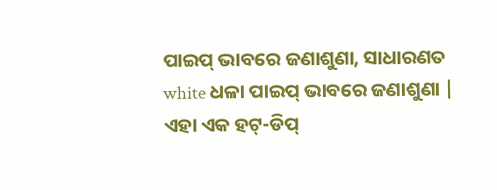ପାଇପ୍ ଭାବରେ ଜଣାଶୁଣା, ସାଧାରଣତ white ଧଳା ପାଇପ୍ ଭାବରେ ଜଣାଶୁଣା | ଏହା ଏକ ହଟ୍-ଡିପ୍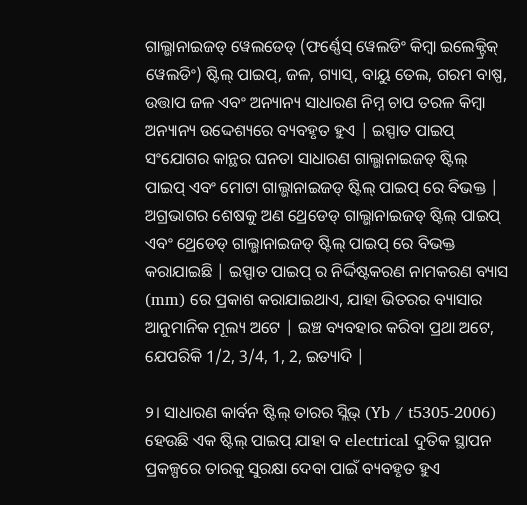ଗାଲ୍ଭାନାଇଜଡ୍ ୱେଲଡେଡ୍ (ଫର୍ଣ୍ଣେସ୍ ୱେଲଡିଂ କିମ୍ବା ଇଲେକ୍ଟ୍ରିକ୍ ୱେଲଡିଂ) ଷ୍ଟିଲ୍ ପାଇପ୍, ଜଳ, ଗ୍ୟାସ୍, ବାୟୁ ତେଲ, ଗରମ ବାଷ୍ପ, ଉତ୍ତାପ ଜଳ ଏବଂ ଅନ୍ୟାନ୍ୟ ସାଧାରଣ ନିମ୍ନ ଚାପ ତରଳ କିମ୍ବା ଅନ୍ୟାନ୍ୟ ଉଦ୍ଦେଶ୍ୟରେ ବ୍ୟବହୃତ ହୁଏ | ଇସ୍ପାତ ପାଇପ୍ ସଂଯୋଗର କାନ୍ଥର ଘନତା ସାଧାରଣ ଗାଲ୍ଭାନାଇଜଡ୍ ଷ୍ଟିଲ୍ ପାଇପ୍ ଏବଂ ମୋଟା ଗାଲ୍ଭାନାଇଜଡ୍ ଷ୍ଟିଲ୍ ପାଇପ୍ ରେ ବିଭକ୍ତ | ଅଗ୍ରଭାଗର ଶେଷକୁ ଅଣ ଥ୍ରେଡେଡ୍ ଗାଲ୍ଭାନାଇଜଡ୍ ଷ୍ଟିଲ୍ ପାଇପ୍ ଏବଂ ଥ୍ରେଡେଡ୍ ଗାଲ୍ଭାନାଇଜଡ୍ ଷ୍ଟିଲ୍ ପାଇପ୍ ରେ ବିଭକ୍ତ କରାଯାଇଛି | ଇସ୍ପାତ ପାଇପ୍ ର ନିର୍ଦ୍ଦିଷ୍ଟକରଣ ନାମକରଣ ବ୍ୟାସ (mm) ରେ ପ୍ରକାଶ କରାଯାଇଥାଏ, ଯାହା ଭିତରର ବ୍ୟାସାର ଆନୁମାନିକ ମୂଲ୍ୟ ଅଟେ | ଇଞ୍ଚ ବ୍ୟବହାର କରିବା ପ୍ରଥା ଅଟେ, ଯେପରିକି 1/2, 3/4, 1, 2, ଇତ୍ୟାଦି |

୨। ସାଧାରଣ କାର୍ବନ ଷ୍ଟିଲ୍ ତାରର ସ୍ଲିଭ୍ (Yb / t5305-2006) ହେଉଛି ଏକ ଷ୍ଟିଲ୍ ପାଇପ୍ ଯାହା ବ electrical ଦୁତିକ ସ୍ଥାପନ ପ୍ରକଳ୍ପରେ ତାରକୁ ସୁରକ୍ଷା ଦେବା ପାଇଁ ବ୍ୟବହୃତ ହୁଏ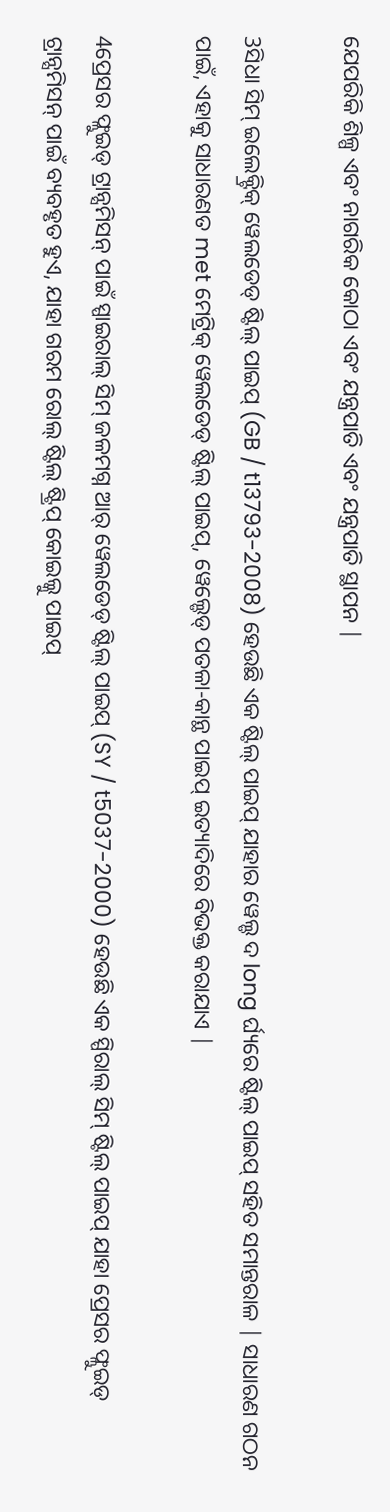ଯେପରିକି ଶିଳ୍ପ ଏବଂ ନାଗରିକ କୋଠା ଏବଂ ଯନ୍ତ୍ରପାତି ଏବଂ ଯନ୍ତ୍ରପାତି ସ୍ଥାପନ |

3ସିଧା ସିମ୍ ଇଲେକ୍ଟ୍ରିକ୍ ୱେଲଡେଡ୍ ଷ୍ଟିଲ୍ ପାଇପ୍ (GB / t13793-2008) ହେଉଛି ଏକ ଷ୍ଟିଲ୍ ପାଇପ୍ ଯାହାର ୱେଲ୍ଡ ଦ long ର୍ଘ୍ୟରେ ଷ୍ଟିଲ୍ ପାଇପ୍ ସହିତ ସମାନ୍ତରାଳ | ସାଧାରଣ ଗଠନ ପାଇଁ, ଏହାକୁ ସାଧାରଣତ met ମେଟ୍ରିକ୍ ୱେଲଡେଡ୍ ଷ୍ଟିଲ୍ ପାଇପ୍, ୱେଲ୍ଡେଡ୍ ପତଳା-କାନ୍ଥ ପାଇପ୍ ଇତ୍ୟାଦିରେ ବିଭକ୍ତ କରାଯାଏ |

4ପ୍ରେସର ଫ୍ଲୁଇଡ୍ ଟ୍ରାନ୍ସମିସନ୍ ପାଇଁ ସ୍ପାଇରାଲ୍ ସିମ୍ ଜଳମଗ୍ନ ଆର୍ ୱେଲଡେଡ୍ ଷ୍ଟିଲ୍ ପାଇପ୍ (SY / t5037-2000) ହେଉଛି ଏକ ସ୍ପିରାଲ୍ ସିମ୍ ଷ୍ଟିଲ୍ ପାଇପ୍ ଯାହା ପ୍ରେସର ଫ୍ଲୁଇଡ୍ ଟ୍ରାନ୍ସମିସନ୍ ପାଇଁ ବ୍ୟବହୃତ ହୁଏ, ଯାହା ଗରମ ରୋଲ୍ ଷ୍ଟିଲ୍ ଷ୍ଟ୍ରିପ୍ କୋଇଲ୍କୁ ପାଇପ୍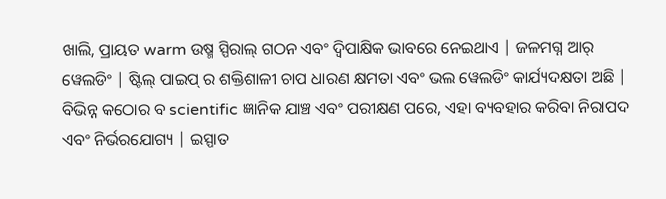ଖାଲି, ପ୍ରାୟତ warm ଉଷ୍ମ ସ୍ପିରାଲ୍ ଗଠନ ଏବଂ ଦ୍ୱିପାକ୍ଷିକ ଭାବରେ ନେଇଥାଏ | ଜଳମଗ୍ନ ଆର୍ ୱେଲଡିଂ | ଷ୍ଟିଲ୍ ପାଇପ୍ ର ଶକ୍ତିଶାଳୀ ଚାପ ଧାରଣ କ୍ଷମତା ଏବଂ ଭଲ ୱେଲଡିଂ କାର୍ଯ୍ୟଦକ୍ଷତା ଅଛି | ବିଭିନ୍ନ କଠୋର ବ scientific ଜ୍ଞାନିକ ଯାଞ୍ଚ ଏବଂ ପରୀକ୍ଷଣ ପରେ, ଏହା ବ୍ୟବହାର କରିବା ନିରାପଦ ଏବଂ ନିର୍ଭରଯୋଗ୍ୟ | ଇସ୍ପାତ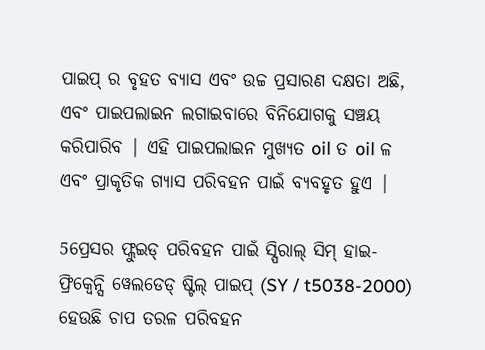ପାଇପ୍ ର ବୃହତ ବ୍ୟାସ ଏବଂ ଉଚ୍ଚ ପ୍ରସାରଣ ଦକ୍ଷତା ଅଛି, ଏବଂ ପାଇପଲାଇନ ଲଗାଇବାରେ ବିନିଯୋଗକୁ ସଞ୍ଚୟ କରିପାରିବ | ଏହି ପାଇପଲାଇନ ମୁଖ୍ୟତ oil ତ oil ଳ ଏବଂ ପ୍ରାକୃତିକ ଗ୍ୟାସ ପରିବହନ ପାଇଁ ବ୍ୟବହୃତ ହୁଏ |

5ପ୍ରେସର ଫ୍ଲୁଇଡ୍ ପରିବହନ ପାଇଁ ସ୍ପିରାଲ୍ ସିମ୍ ହାଇ-ଫ୍ରିକ୍ୱେନ୍ସି ୱେଲଡେଡ୍ ଷ୍ଟିଲ୍ ପାଇପ୍ (SY / t5038-2000) ହେଉଛି ଚାପ ତରଳ ପରିବହନ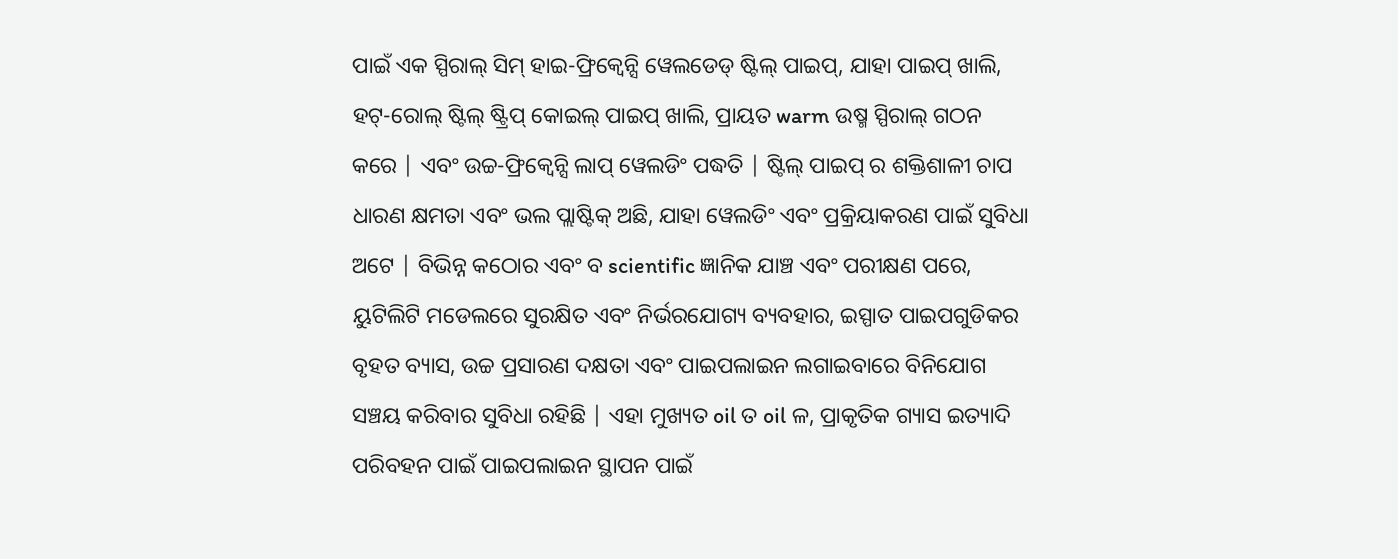ପାଇଁ ଏକ ସ୍ପିରାଲ୍ ସିମ୍ ହାଇ-ଫ୍ରିକ୍ୱେନ୍ସି ୱେଲଡେଡ୍ ଷ୍ଟିଲ୍ ପାଇପ୍, ଯାହା ପାଇପ୍ ଖାଲି, ହଟ୍-ରୋଲ୍ ଷ୍ଟିଲ୍ ଷ୍ଟ୍ରିପ୍ କୋଇଲ୍ ପାଇପ୍ ଖାଲି, ପ୍ରାୟତ warm ଉଷ୍ମ ସ୍ପିରାଲ୍ ଗଠନ କରେ | ଏବଂ ଉଚ୍ଚ-ଫ୍ରିକ୍ୱେନ୍ସି ଲାପ୍ ୱେଲଡିଂ ପଦ୍ଧତି | ଷ୍ଟିଲ୍ ପାଇପ୍ ର ଶକ୍ତିଶାଳୀ ଚାପ ଧାରଣ କ୍ଷମତା ଏବଂ ଭଲ ପ୍ଲାଷ୍ଟିକ୍ ଅଛି, ଯାହା ୱେଲଡିଂ ଏବଂ ପ୍ରକ୍ରିୟାକରଣ ପାଇଁ ସୁବିଧା ଅଟେ | ବିଭିନ୍ନ କଠୋର ଏବଂ ବ scientific ଜ୍ଞାନିକ ଯାଞ୍ଚ ଏବଂ ପରୀକ୍ଷଣ ପରେ, ୟୁଟିଲିଟି ମଡେଲରେ ସୁରକ୍ଷିତ ଏବଂ ନିର୍ଭରଯୋଗ୍ୟ ବ୍ୟବହାର, ଇସ୍ପାତ ପାଇପଗୁଡିକର ବୃହତ ବ୍ୟାସ, ଉଚ୍ଚ ପ୍ରସାରଣ ଦକ୍ଷତା ଏବଂ ପାଇପଲାଇନ ଲଗାଇବାରେ ବିନିଯୋଗ ସଞ୍ଚୟ କରିବାର ସୁବିଧା ରହିଛି | ଏହା ମୁଖ୍ୟତ oil ତ oil ଳ, ପ୍ରାକୃତିକ ଗ୍ୟାସ ଇତ୍ୟାଦି ପରିବହନ ପାଇଁ ପାଇପଲାଇନ ସ୍ଥାପନ ପାଇଁ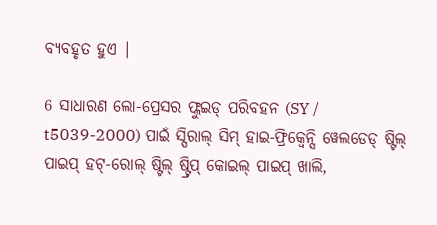ବ୍ୟବହୃତ ହୁଏ |

6 ସାଧାରଣ ଲୋ-ପ୍ରେସର ଫ୍ଲୁଇଡ୍ ପରିବହନ (SY / t5039-2000) ପାଇଁ ସ୍ପିରାଲ୍ ସିମ୍ ହାଇ-ଫ୍ରିକ୍ୱେନ୍ସି ୱେଲଡେଡ୍ ଷ୍ଟିଲ୍ ପାଇପ୍ ହଟ୍-ରୋଲ୍ ଷ୍ଟିଲ୍ ଷ୍ଟ୍ରିପ୍ କୋଇଲ୍ ପାଇପ୍ ଖାଲି,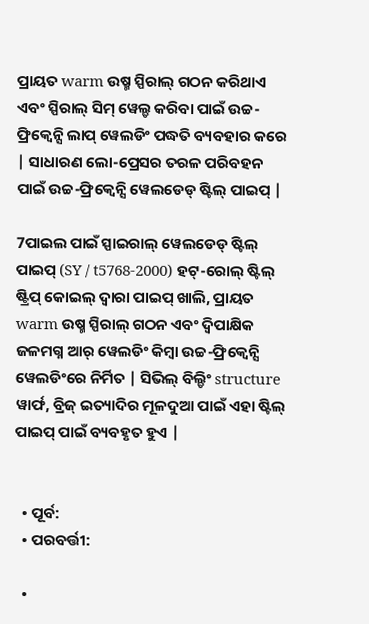ପ୍ରାୟତ warm ଉଷ୍ମ ସ୍ପିରାଲ୍ ଗଠନ କରିଥାଏ ଏବଂ ସ୍ପିରାଲ୍ ସିମ୍ ୱେଲ୍ଡ କରିବା ପାଇଁ ଉଚ୍ଚ-ଫ୍ରିକ୍ୱେନ୍ସି ଲାପ୍ ୱେଲଡିଂ ପଦ୍ଧତି ବ୍ୟବହାର କରେ | ସାଧାରଣ ଲୋ-ପ୍ରେସର ତରଳ ପରିବହନ ପାଇଁ ଉଚ୍ଚ-ଫ୍ରିକ୍ୱେନ୍ସି ୱେଲଡେଡ୍ ଷ୍ଟିଲ୍ ପାଇପ୍ |

7ପାଇଲ ପାଇଁ ସ୍ପାଇରାଲ୍ ୱେଲଡେଡ୍ ଷ୍ଟିଲ୍ ପାଇପ୍ (SY / t5768-2000) ହଟ୍-ରୋଲ୍ ଷ୍ଟିଲ୍ ଷ୍ଟ୍ରିପ୍ କୋଇଲ୍ ଦ୍ୱାରା ପାଇପ୍ ଖାଲି, ପ୍ରାୟତ warm ଉଷ୍ମ ସ୍ପିରାଲ୍ ଗଠନ ଏବଂ ଦ୍ୱିପାକ୍ଷିକ ଜଳମଗ୍ନ ଆର୍ ୱେଲଡିଂ କିମ୍ବା ଉଚ୍ଚ-ଫ୍ରିକ୍ୱେନ୍ସି ୱେଲଡିଂରେ ନିର୍ମିତ | ସିଭିଲ୍ ବିଲ୍ଡିଂ structure ୱାର୍ଫ, ବ୍ରିଜ୍ ଇତ୍ୟାଦିର ମୂଳଦୁଆ ପାଇଁ ଏହା ଷ୍ଟିଲ୍ ପାଇପ୍ ପାଇଁ ବ୍ୟବହୃତ ହୁଏ |


  • ପୂର୍ବ:
  • ପରବର୍ତ୍ତୀ:

  •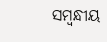ସମ୍ବନ୍ଧୀୟ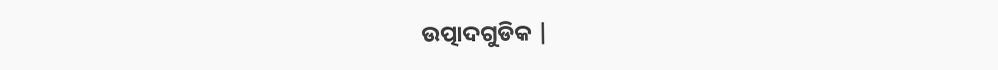ଉତ୍ପାଦଗୁଡିକ |